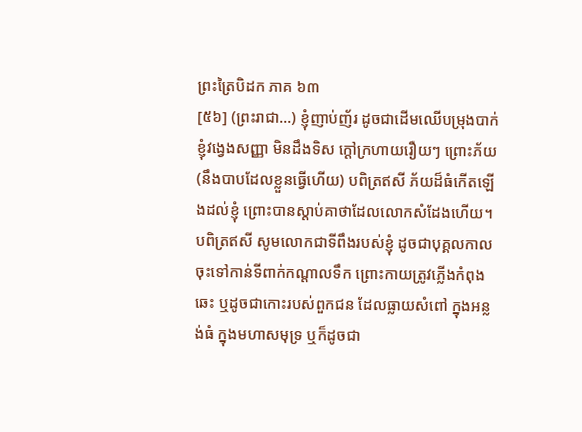ព្រះត្រៃបិដក ភាគ ៦៣
[៥៦] (ព្រះរាជា…) ខ្ញុំញាប់ញ័រ ដូចជាដើមឈើបម្រុងបាក់ ខ្ញុំវង្វេងសញ្ញា មិនដឹងទិស ក្តៅក្រហាយរឿយៗ ព្រោះភ័យ (នឹងបាបដែលខ្លួនធ្វើហើយ) បពិត្រឥសី ភ័យដ៏ធំកើតឡើងដល់ខ្ញុំ ព្រោះបានស្ដាប់គាថាដែលលោកសំដែងហើយ។
បពិត្រឥសី សូមលោកជាទីពឹងរបស់ខ្ញុំ ដូចជាបុគ្គលកាលចុះទៅកាន់ទីពាក់កណ្តាលទឹក ព្រោះកាយត្រូវភ្លើងកំពុងឆេះ ឬដូចជាកោះរបស់ពួកជន ដែលធ្លាយសំពៅ ក្នុងអន្លង់ធំ ក្នុងមហាសមុទ្រ ឬក៏ដូចជា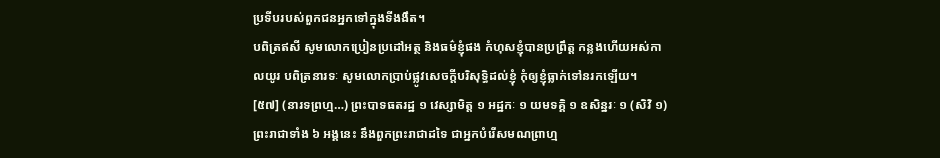ប្រទីបរបស់ពួកជនអ្នកទៅក្នុងទីងងឹត។
បពិត្រឥសី សូមលោកប្រៀនប្រដៅអត្ថ និងធម៌ខ្ញុំផង កំហុសខ្ញុំបានប្រព្រឹត្ត កន្លងហើយអស់កាលយូរ បពិត្រនារទៈ សូមលោកប្រាប់ផ្លូវសេចក្តីបរិសុទ្ធិដល់ខ្ញុំ កុំឲ្យខ្ញុំធ្លាក់ទៅនរកឡើយ។
[៥៧] (នារទព្រហ្ម…) ព្រះបាទធតរដ្ឋ ១ វេស្សាមិត្ត ១ អដ្ឋកៈ ១ យមទគ្គិ ១ ឧសិន្នរៈ ១ (សិវិ ១) ព្រះរាជាទាំង ៦ អង្គនេះ នឹងពួកព្រះរាជាដទៃ ជាអ្នកបំរើសមណព្រាហ្ម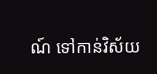ណ៍ ទៅកាន់វិស័យ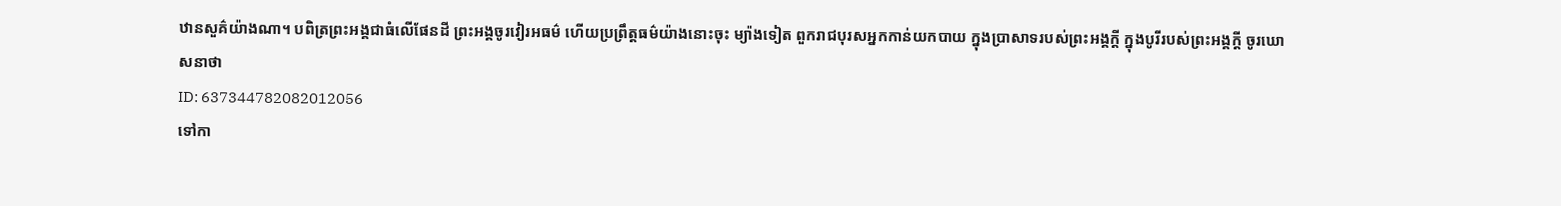ឋានសួគ៌យ៉ាងណា។ បពិត្រព្រះអង្គជាធំលើផែនដី ព្រះអង្គចូរវៀរអធម៌ ហើយប្រព្រឹត្តធម៌យ៉ាងនោះចុះ ម្យ៉ាងទៀត ពួករាជបុរសអ្នកកាន់យកបាយ ក្នុងប្រាសាទរបស់ព្រះអង្គក្តី ក្នុងបូរីរបស់ព្រះអង្គក្តី ចូរឃោសនាថា
ID: 637344782082012056
ទៅកា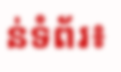ន់ទំព័រ៖